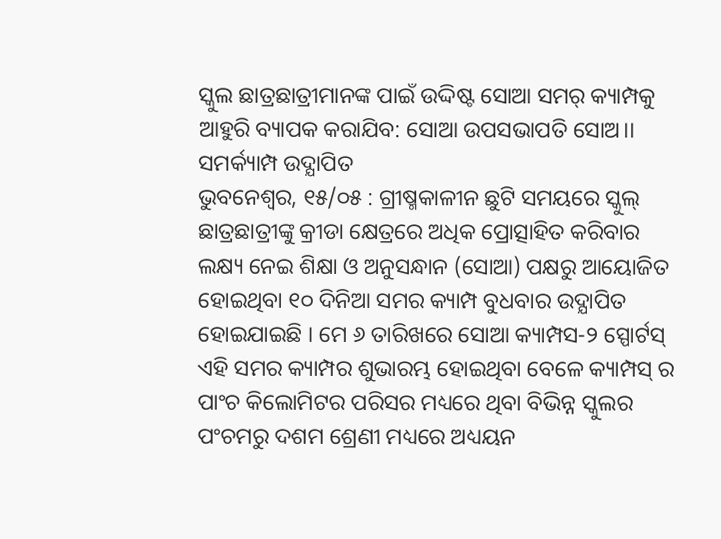ସ୍କୁଲ ଛାତ୍ରଛାତ୍ରୀମାନଙ୍କ ପାଇଁ ଉଦ୍ଦିଷ୍ଟ ସୋଆ ସମର୍ କ୍ୟାମ୍ପକୁ ଆହୁରି ବ୍ୟାପକ କରାଯିବ: ସୋଆ ଉପସଭାପତି ସୋଅ।। ସମର୍କ୍ୟାମ୍ପ ଉଦ୍ଯାପିତ
ଭୁବନେଶ୍ୱର, ୧୫/୦୫ : ଗ୍ରୀଷ୍ମକାଳୀନ ଛୁଟି ସମୟରେ ସ୍କୁଲ୍ ଛାତ୍ରଛାତ୍ରୀଙ୍କୁ କ୍ରୀଡା କ୍ଷେତ୍ରରେ ଅଧିକ ପ୍ରୋତ୍ସାହିତ କରିବାର ଲକ୍ଷ୍ୟ ନେଇ ଶିକ୍ଷା ଓ ଅନୁସନ୍ଧାନ (ସୋଆ) ପକ୍ଷରୁ ଆୟୋଜିତ ହୋଇଥିବା ୧୦ ଦିନିଆ ସମର କ୍ୟାମ୍ପ ବୁଧବାର ଉଦ୍ଯାପିତ
ହୋଇଯାଇଛି । ମେ ୬ ତାରିଖରେ ସୋଆ କ୍ୟାମ୍ପସ-୨ ସ୍ପୋର୍ଟସ୍ ଏହି ସମର କ୍ୟାମ୍ପର ଶୁଭାରମ୍ଭ ହୋଇଥିବା ବେଳେ କ୍ୟାମ୍ପସ୍ ର ପାଂଚ କିଲୋମିଟର ପରିସର ମଧ୍ୟରେ ଥିବା ବିଭିନ୍ନ ସ୍କୁଲର ପଂଚମରୁ ଦଶମ ଶ୍ରେଣୀ ମଧ୍ୟରେ ଅଧ୍ୟୟନ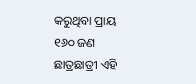କରୁଥିବା ପ୍ରାୟ ୧୬୦ ଜଣ ଛାତ୍ରଛାତ୍ରୀ ଏହି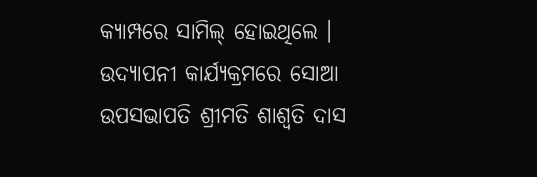କ୍ୟାମ୍ପରେ ସାମିଲ୍ ହୋଇଥିଲେ । ଉଦ୍ଯାପନୀ କାର୍ଯ୍ୟକ୍ରମରେ ସୋଆ ଉପସଭାପତି ଶ୍ରୀମତି ଶାଶ୍ୱତି ଦାସ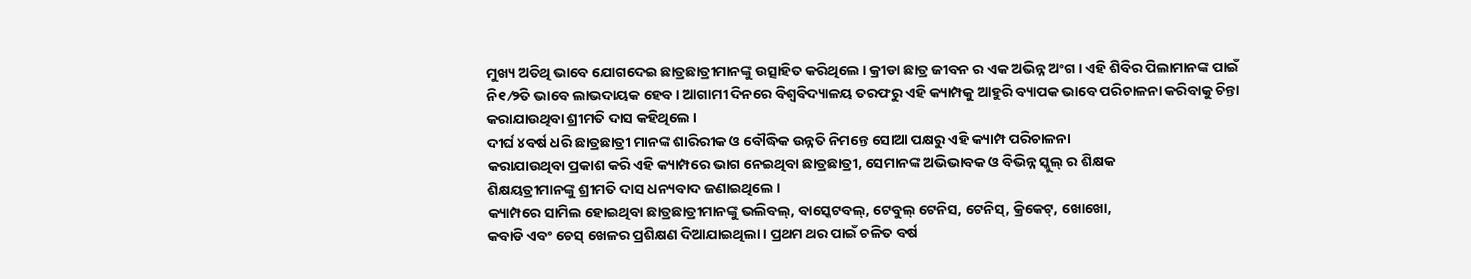ମୁଖ୍ୟ ଅତିଥି ଭାବେ ଯୋଗଦେଇ ଛାତ୍ରଛାତ୍ରୀମାନଙ୍କୁ ଉତ୍ସାହିତ କରିଥିଲେ । କ୍ରୀଡା ଛାତ୍ର ଜୀବନ ର ଏକ ଅଭିନ୍ନ ଅଂଗ । ଏହି ଶିବିର ପିଲାମାନଙ୍କ ପାଇଁ ନି୧⁄୨ିତ ଭାବେ ଲାଭଦାୟକ ହେବ । ଆଗାମୀ ଦିନରେ ବିଶ୍ୱବିଦ୍ୟାଳୟ ତରଫରୁ ଏହି କ୍ୟାମ୍ପକୁ ଆହୁରି ବ୍ୟାପକ ଭାବେ ପରିଚାଳନା କରିବାକୁ ଚିନ୍ତା କରାଯାଉଥିବା ଶ୍ରୀମତି ଦାସ କହିଥିଲେ ।
ଦୀର୍ଘ ୪ବର୍ଷ ଧରି ଛାତ୍ରଛାତ୍ରୀ ମାନଙ୍କ ଶାରିରୀକ ଓ ବୌଦ୍ଧିକ ଉନ୍ନତି ନିମନ୍ତେ ସୋଆ ପକ୍ଷରୁ ଏହି କ୍ୟାମ୍ପ ପରିଚାଳନା
କରାଯାଉଥିବା ପ୍ରକାଶ କରି ଏହି କ୍ୟାମ୍ପରେ ଭାଗ ନେଇଥିବା ଛାତ୍ରଛାତ୍ରୀ, ସେମାନଙ୍କ ଅଭିଭାବକ ଓ ବିଭିନ୍ନ ସ୍କୁଲ୍ ର ଶିକ୍ଷକ
ଶିକ୍ଷୟତ୍ରୀମାନଙ୍କୁ ଶ୍ରୀମତି ଦାସ ଧନ୍ୟବାଦ ଜଣାଇଥିଲେ ।
କ୍ୟାମ୍ପରେ ସାମିଲ ହୋଇଥିବା ଛାତ୍ରଛାତ୍ରୀମାନଙ୍କୁ ଭଲିବଲ୍, ବାସ୍କେଟବଲ୍, ଟେବୁଲ୍ ଟେନିସ, ଟେନିସ୍, କ୍ରିକେଟ୍, ଖୋଖୋ,
କବାଡି ଏବଂ ଚେସ୍ ଖେଳର ପ୍ରଶିକ୍ଷଣ ଦିଆଯାଇଥିଲା । ପ୍ରଥମ ଥର ପାଇଁ ଚଳିତ ବର୍ଷ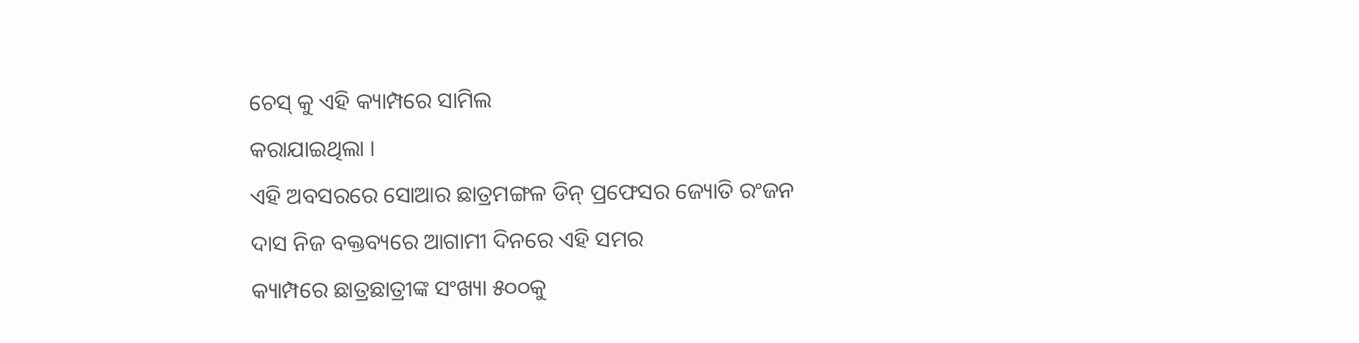ଚେସ୍ କୁ ଏହି କ୍ୟାମ୍ପରେ ସାମିଲ
କରାଯାଇଥିଲା ।
ଏହି ଅବସରରେ ସୋଆର ଛାତ୍ରମଙ୍ଗଳ ଡିନ୍ ପ୍ରଫେସର ଜ୍ୟୋତି ରଂଜନ ଦାସ ନିଜ ବକ୍ତବ୍ୟରେ ଆଗାମୀ ଦିନରେ ଏହି ସମର
କ୍ୟାମ୍ପରେ ଛାତ୍ରଛାତ୍ରୀଙ୍କ ସଂଖ୍ୟା ୫୦୦କୁ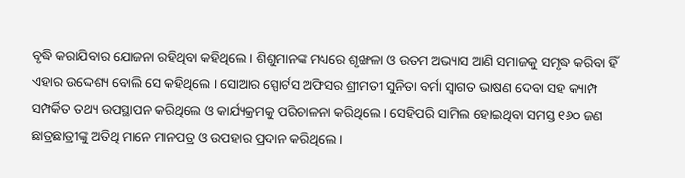ବୃଦ୍ଧି କରାଯିବାର ଯୋଜନା ରହିଥିବା କହିଥିଲେ । ଶିଶୁମାନଙ୍କ ମଧ୍ୟରେ ଶୃଙ୍ଖଳା ଓ ଉତମ ଅଭ୍ୟାସ ଆଣି ସମାଜକୁ ସମୃଦ୍ଧ କରିବା ହିଁ ଏହାର ଉଦ୍ଦେଶ୍ୟ ବୋଲି ସେ କହିଥିଲେ । ସୋଆର ସ୍ପୋର୍ଟସ ଅଫିସର ଶ୍ରୀମତୀ ସୁନିତା ବର୍ମା ସ୍ୱାଗତ ଭାଷଣ ଦେବା ସହ କ୍ୟାମ୍ପ ସମ୍ପର୍କିତ ତଥ୍ୟ ଉପସ୍ଥାପନ କରିଥିଲେ ଓ କାର୍ଯ୍ୟକ୍ରମକୁ ପରିଚାଳନା କରିଥିଲେ । ସେହିପରି ସାମିଲ ହୋଇଥିବା ସମସ୍ତ ୧୬୦ ଜଣ ଛାତ୍ରଛାତ୍ରୀଙ୍କୁ ଅତିଥି ମାନେ ମାନପତ୍ର ଓ ଉପହାର ପ୍ରଦାନ କରିଥିଲେ ।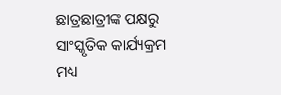ଛାତ୍ରଛାତ୍ରୀଙ୍କ ପକ୍ଷରୁ ସାଂସ୍କୃତିକ କାର୍ଯ୍ୟକ୍ରମ ମଧ୍ୟ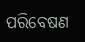ପରିବେଷଣ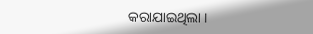କରାଯାଇଥିଲା ।